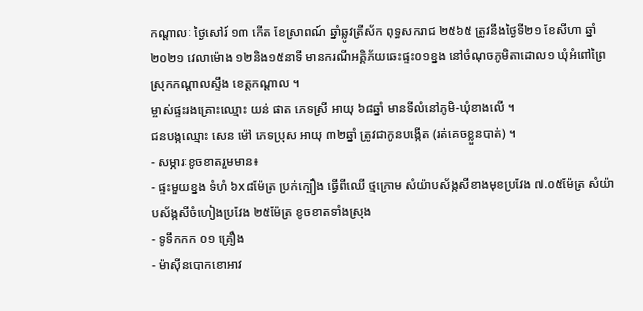កណ្តាលៈ ថ្ងៃសៅរ៍ ១៣ កើត ខែស្រាពណ៍ ឆ្នាំឆ្លូវត្រីស័ក ពុទ្ធសករាជ ២៥៦៥ ត្រូវនឹងថ្ងៃទី២១ ខែសីហា ឆ្នាំ២០២១ វេលាម៉ោង ១២និង១៥នាទី មានករណីអគ្គិភ័យឆេះផ្ទះ០១ខ្នង នៅចំណុចភូមិតាដោល១ ឃុំអំពៅព្រៃ ស្រុកកណ្ដាលស្ទឹង ខេត្តកណ្ដាល ។
ម្ចាស់ផ្ទះរងគ្រោះឈ្មោះ យន់ ផាត ភេទស្រី អាយុ ៦៨ឆ្នាំ មានទីលំនៅភូមិ-ឃុំខាងលើ ។
ជនបង្កឈ្មោះ សេន ម៉ៅ ភេទប្រុស អាយុ ៣២ឆ្នាំ ត្រូវជាកូនបង្កើត (រត់គេចខ្លួនបាត់) ។
- សម្ភារៈខូចខាតរួមមាន៖
- ផ្ទះមួយខ្នង ទំហំ ៦x៨ម៉ែត្រ ប្រក់ក្បឿង ធ្វើពីឈើ ថ្មក្រោម សំយ៉ាបស័ង្កសីខាងមុខប្រវែង ៧.០៥ម៉ែត្រ សំយ៉ាបស័ង្កសីចំហៀងប្រវែង ២៥ម៉ែត្រ ខូចខាតទាំងស្រុង
- ទូទឹកកក ០១ គ្រឿង
- ម៉ាស៊ីនបោកខោអាវ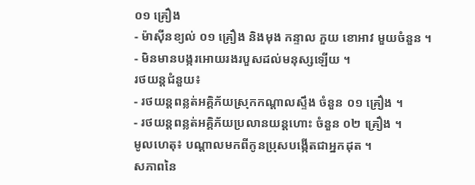០១ គ្រឿង
- ម៉ាស៊ីនខ្យល់ ០១ គ្រឿង និងមុង កន្ទាល ភួយ ខោអាវ មួយចំនួន ។
- មិនមានបង្ករអោយរងរបួសដល់មនុស្សឡើយ ។
រថយន្តជំនួយ៖
- រថយន្តពន្លត់អគ្គិភ័យស្រុកកណ្តាលស្ទឹង ចំនួន ០១ គ្រឿង ។
- រថយន្តពន្លត់អគ្គិភ័យប្រលានយន្តហោះ ចំនួន ០២ គ្រឿង ។
មូលហេតុ៖ បណ្ដាលមកពីកូនប្រុសបង្កើតជាអ្នកដុត ។
សភាពនៃ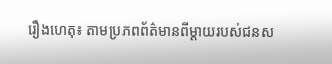រឿងហេតុ៖ តាមប្រភពព័ត៌មានពីម្ដាយរបស់ជនស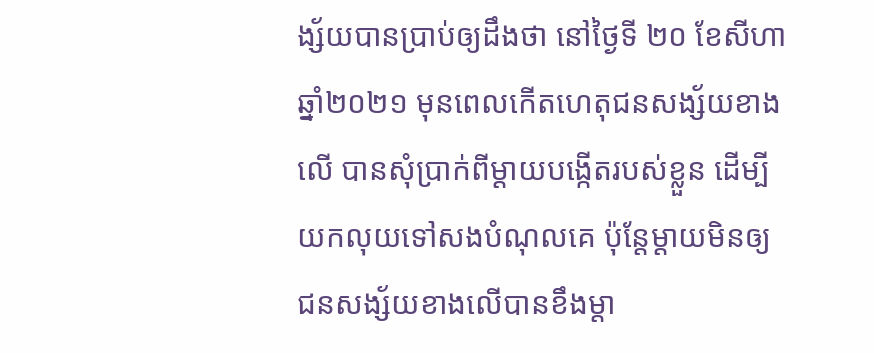ង្ស័យបានប្រាប់ឲ្យដឹងថា នៅថ្ងៃទី ២០ ខែសីហា ឆ្នាំ២០២១ មុនពេលកើតហេតុជនសង្ស័យខាងលើ បានសុំប្រាក់ពីម្ដាយបង្កើតរបស់ខ្លួន ដើម្បីយកលុយទៅសងបំណុលគេ ប៉ុន្តែម្ដាយមិនឲ្យ ជនសង្ស័យខាងលើបានខឹងម្ដា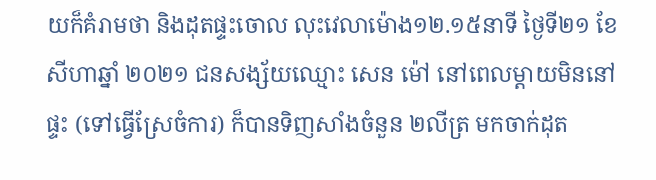យក៏គំរាមថា និងដុតផ្ទះចោល លុះវេលាម៉ោង១២.១៥នាទី ថ្ងៃទី២១ ខែសីហាឆ្នាំ ២០២១ ជនសង្ស័យឈ្មោះ សេន ម៉ៅ នៅពេលម្តាយមិននៅផ្ទះ (ទៅធ្វើស្រែចំការ) ក៏បានទិញសាំងចំនួន ២លីត្រ មកចាក់ដុត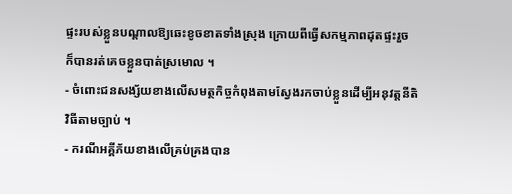ផ្ទះរបស់ខ្លួនបណ្ដាលឱ្យឆេះខូចខាតទាំងស្រុង ក្រោយពីធ្វើសកម្មភាពដុតផ្ទះរួច ក៏បានរត់គេចខ្លួនបាត់ស្រមោល ។
- ចំពោះជនសង្ស័យខាងលើសមត្ថកិច្ចកំពុងតាមស្វែងរកចាប់ខ្លួនដើម្បីអនុវត្តនីតិវិធីតាមច្បាប់ ។
- ករណីអគ្គីភ័យខាងលើគ្រប់គ្រងបាន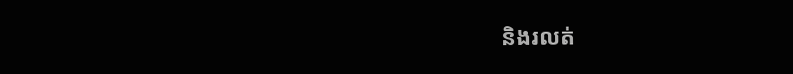និងរលត់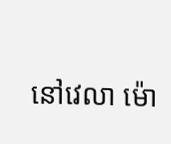នៅវេលា ម៉ោ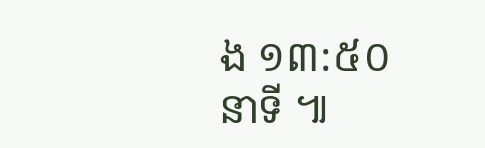ង ១៣:៥០នាទី ៕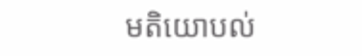មតិយោបល់